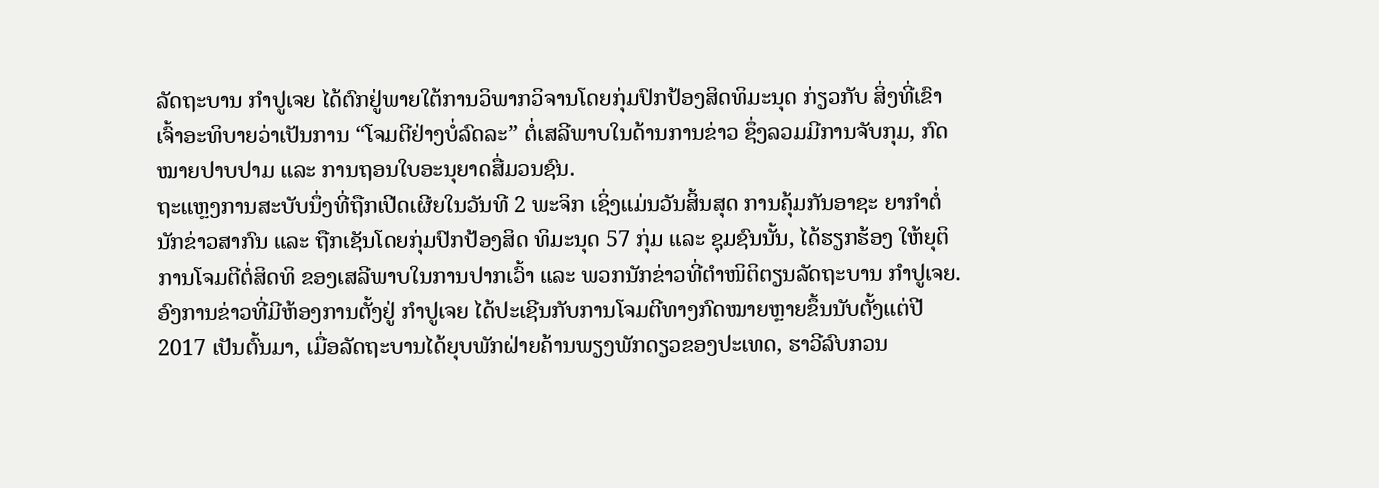ລັດຖະບານ ກຳປູເຈຍ ໄດ້ຕົກຢູ່ພາຍໃຕ້ການວິພາກວິຈານໂດຍກຸ່ມປົກປ້ອງສິດທິມະນຸດ ກ່ຽວກັບ ສິ່ງທີ່ເຂົາເຈົ້າອະທິບາຍວ່າເປັນການ “ໂຈມຕີຢ່າງບໍ່ລົດລະ” ຕໍ່ເສລີພາບໃນດ້ານການຂ່າວ ຊຶ່ງລວມມີການຈັບກຸມ, ກົດໝາຍປາບປາມ ແລະ ການຖອນໃບອະນຸຍາດສື່ມວນຊົນ.
ຖະແຫຼງການສະບັບນຶ່ງທີ່ຖືກເປີດເຜີຍໃນວັນທີ 2 ພະຈິກ ເຊິ່ງແມ່ນວັນສິ້ນສຸດ ການຄຸ້ມກັນອາຊະ ຍາກຳຕໍ່ນັກຂ່າວສາກົນ ແລະ ຖືກເຊັນໂດຍກຸ່ມປົກປ້ອງສິດ ທິມະນຸດ 57 ກຸ່ມ ແລະ ຊຸມຊົນນັ້ນ, ໄດ້ຮຽກຮ້ອງ ໃຫ້ຍຸຕິການໂຈມຕີຕໍ່ສິດທິ ຂອງເສລີພາບໃນການປາກເວົ້າ ແລະ ພວກນັກຂ່າວທີ່ຕຳໜິຕິຕຽນລັດຖະບານ ກຳປູເຈຍ.
ອົງການຂ່າວທີ່ມີຫ້ອງການຕັ້ງຢູ່ ກຳປູເຈຍ ໄດ້ປະເຊີນກັບການໂຈມຕີທາງກົດໝາຍຫຼາຍຂຶ້ນນັບຕັ້ງແຕ່ປີ 2017 ເປັນຕົ້ນມາ, ເມື່ອລັດຖະບານໄດ້ຍຸບພັກຝ່າຍຄ້ານພຽງພັກດຽວຂອງປະເທດ, ຮາວີລົບກວນ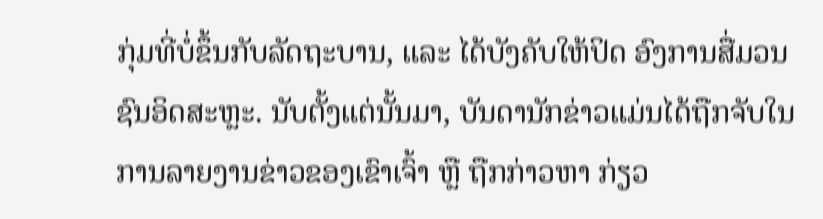ກຸ່ມທີ່ບໍ່ຂຶ້ນກັບລັດຖະບານ, ແລະ ໄດ້ບັງຄັບໃຫ້ປິດ ອົງການສື່ມວນຊົນອິດສະຫຼະ. ນັບຕັ້ງແຕ່ນັ້ນມາ, ບັນດານັກຂ່າວແມ່ນໄດ້ຖືກຈັບໃນການລາຍງານຂ່າວຂອງເຂົາເຈົ້າ ຫຼື ຖືກກ່າວຫາ ກ່ຽວ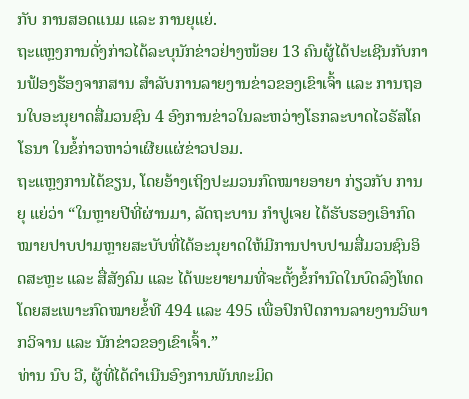ກັບ ການສອດແນມ ແລະ ການຍຸແຍ່.
ຖະແຫຼງການດັ່ງກ່າວໄດ້ລະບຸນັກຂ່າວຢ່າງໜ້ອຍ 13 ຄົນຜູ້ໄດ້ປະເຊີນກັບການຟ້ອງຮ້ອງຈາກສານ ສຳລັບການລາຍງານຂ່າວຂອງເຂົາເຈົ້າ ແລະ ການຖອນໃບອະນຸຍາດສື່ມວນຊົນ 4 ອົງການຂ່າວໃນລະຫວ່າງໂຣກລະບາດໄວຣັສໂຄໂຣນາ ໃນຂໍ້ກ່າວຫາວ່າເຜີຍແຜ່ຂ່າວປອມ.
ຖະແຫຼງການໄດ້ຂຽນ, ໂດຍອ້າງເຖິງປະມວນກົດໝາຍອາຍາ ກ່ຽວກັບ ການຍຸ ແຍ່ວ່າ “ໃນຫຼາຍປີທີ່ຜ່ານມາ, ລັດຖະບານ ກຳປູເຈຍ ໄດ້ຮັບຮອງເອົາກົດໝາຍປາບປາມຫຼາຍສະບັບທີ່ໄດ້ອະນຸຍາດໃຫ້ມີການປາບປາມສື່ມວນຊົນອິດສະຫຼະ ແລະ ສື່ສັງຄົມ ແລະ ໄດ້ພະຍາຍາມທີ່ຈະຕັ້ງຂໍ້ກຳນົດໃນບົດລົງໂທດໂດຍສະເພາະກົດໝາຍຂໍ້ທີ 494 ແລະ 495 ເພື່ອປົກປິດການລາຍງານວິພາກວິຈານ ແລະ ນັກຂ່າວຂອງເຂົາເຈົ້າ.”
ທ່ານ ນົບ ວີ, ຜູ້ທີ່ໄດ້ດຳເນີນອົງການພັນທະມິດ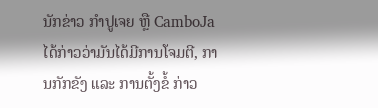ນັກຂ່າວ ກຳປູເຈຍ ຫຼື CamboJa ໄດ້ກ່າວວ່າມັນໄດ້ມີການໂຈມຕີ, ການກັກຂັງ ແລະ ການຕັ້ງຂໍ້ ກ່າວ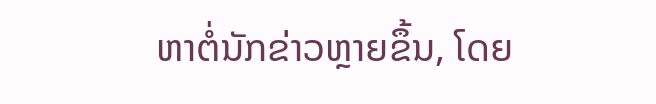ຫາຕໍ່ນັກຂ່າວຫຼາຍຂຶ້ນ, ໂດຍ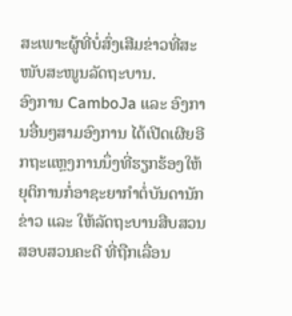ສະເພາະຜູ້ທີ່ບໍ່ສົ່ງເສີມຂ່າວທີ່ສະໜັບສະໜູນລັດຖະບານ.
ອົງການ CamboJa ແລະ ອົງການອື່ນໆສາມອົງການ ໄດ້ເປີດເຜີຍອີກຖະແຫຼງການນຶ່ງທີ່ຮຽກຮ້ອງໃຫ້ຍຸຕິການກໍ່ອາຊະຍາກຳຕໍ່ບັນດານັກຂ່າວ ແລະ ໃຫ້ລັດຖະບານສືບສວນສອບສວນຄະດີ ທີ່ຖືກເລື່ອນ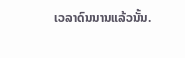ເວລາດົນນານແລ້ວນັ້ນ.